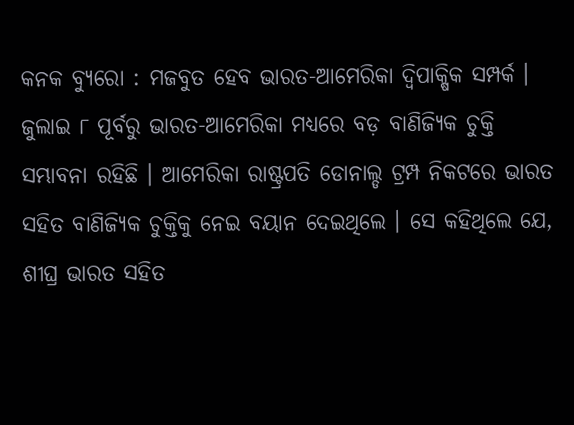କନକ ବ୍ୟୁରୋ : ମଜବୁତ ହେବ ଭାରତ-ଆମେରିକା ଦ୍ୱିପାକ୍ଷିକ ସମ୍ପର୍କ । ଜୁଲାଇ ୮ ପୂର୍ବରୁ ଭାରତ-ଆମେରିକା ମଧ୍ୟରେ ବଡ଼ ବାଣିଜ୍ୟିକ ଚୁକ୍ତି ସମ୍ଭାବନା ରହିଛି । ଆମେରିକା ରାଷ୍ଟ୍ରପତି ଡୋନାଲ୍ଡ ଟ୍ରମ୍ପ ନିକଟରେ ଭାରତ ସହିତ ବାଣିଜ୍ୟିକ ଚୁକ୍ତିକୁ ନେଇ ବୟାନ ଦେଇଥିଲେ । ସେ କହିଥିଲେ ଯେ, ଶୀଘ୍ର ଭାରତ ସହିତ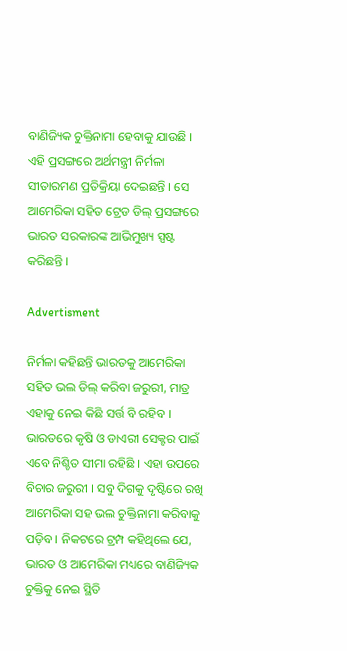ବାଣିଜ୍ୟିକ ଚୁକ୍ତିନାମା ହେବାକୁ ଯାଉଛି । ଏହି ପ୍ରସଙ୍ଗରେ ଅର୍ଥମନ୍ତ୍ରୀ ନିର୍ମଳା ସୀତାରମଣ ପ୍ରତିକ୍ରିୟା ଦେଇଛନ୍ତି । ସେ ଆମେରିକା ସହିତ ଟ୍ରେଡ ଡିଲ୍ ପ୍ରସଙ୍ଗରେ ଭାରତ ସରକାରଙ୍କ ଆଭିମୁଖ୍ୟ ସ୍ପଷ୍ଟ କରିଛନ୍ତି ।

Advertisment

ନିର୍ମଳା କହିଛନ୍ତି ଭାରତକୁ ଆମେରିକା ସହିତ ଭଲ ଡିଲ୍ କରିବା ଜରୁରୀ, ମାତ୍ର ଏହାକୁ ନେଇ କିଛି ସର୍ତ୍ତ ବି ରହିବ । ଭାରତରେ କୃଷି ଓ ଡାଏରୀ ସେକ୍ଟର ପାଇଁ ଏବେ ନିଶ୍ଚିତ ସୀମା ରହିଛି । ଏହା ଉପରେ ବିଚାର ଜରୁରୀ । ସବୁ ଦିଗକୁ ଦୃଷ୍ଟିରେ ରଖି ଆମେରିକା ସହ ଭଲ ଚୁକ୍ତିନାମା କରିବାକୁ ପଡ଼ିବ । ନିକଟରେ ଟ୍ରମ୍ପ କହିଥିଲେ ଯେ, ଭାରତ ଓ ଆମେରିକା ମଧ୍ୟରେ ବାଣିଜ୍ୟିକ ଚୁକ୍ତିକୁ ନେଇ ସ୍ଥିତି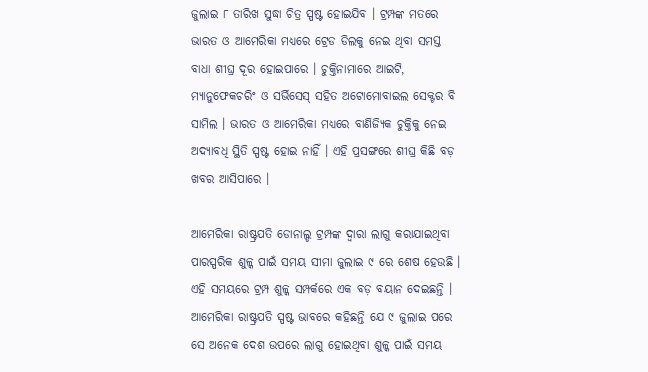ଜୁଲାଇ ୮ ତାରିଖ ସୁଦ୍ଧା ଚିତ୍ର ସ୍ପଷ୍ଟ ହୋଇଯିବ । ଟ୍ରମ୍ପଙ୍କ ମତରେ ଭାରତ ଓ ଆମେରିକା ମଧ୍ୟରେ ଟ୍ରେଡ ଡିଲକୁ ନେଇ ଥିବା ସମସ୍ତ ବାଧା ଶୀଘ୍ର ଦୂର ହୋଇପାରେ । ଚୁକ୍ତିନାମାରେ ଆଇଟି, ମ୍ୟାନୁଫେକଚରିଂ ଓ ସର୍ଭିସେସ୍ ସହିତ ଅଟୋମୋବାଇଲ ସେକ୍ଟର ବି ସାମିଲ । ଭାରତ ଓ ଆମେରିକା ମଧ୍ୟରେ ବାଣିଜ୍ୟିକ ଚୁକ୍ତିକୁ ନେଇ ଅଦ୍ୟାବଧି ସ୍ଥିତି ସ୍ପଷ୍ଟ ହୋଇ ନାହିଁ । ଏହି ପ୍ରସଙ୍ଗରେ ଶୀଘ୍ର କିଛି ବଡ଼ ଖବର ଆସିପାରେ ।

ଆମେରିକା ରାଷ୍ଟ୍ରପତି ଡୋନାଲ୍ଡ ଟ୍ରମ୍ପଙ୍କ ଦ୍ୱାରା ଲାଗୁ କରାଯାଇଥିବା ପାରସ୍ପରିକ ଶୁଳ୍କ ପାଇଁ ସମୟ ସୀମା ଜୁଲାଇ ୯ ରେ ଶେଷ ହେଉଛି । ଏହି ସମୟରେ ଟ୍ରମ୍ପ ଶୁଳ୍କ ସମ୍ପର୍କରେ ଏକ ବଡ଼ ବୟାନ ଦେଇଛନ୍ତି । ଆମେରିକା ରାଷ୍ଟ୍ରପତି ସ୍ପଷ୍ଟ ଭାବରେ କହିଛନ୍ତି ଯେ ୯ ଜୁଲାଇ ପରେ ସେ ଅନେକ ଦେଶ ଉପରେ ଲାଗୁ ହୋଇଥିବା ଶୁଳ୍କ ପାଇଁ ସମୟ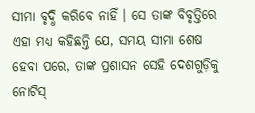ସୀମା ବୃଦ୍ଧି କରିବେ ନାହିଁ । ସେ ତାଙ୍କ ବିବୃତ୍ତିରେ ଏହା ମଧ୍ୟ କହିଛନ୍ତି ଯେ, ସମୟ ସୀମା ଶେଷ ହେବା ପରେ, ତାଙ୍କ ପ୍ରଶାସନ ସେହି ଦେଶଗୁଡ଼ିକୁ ନୋଟିସ୍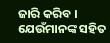ଜାରି କରିବ । ଯେଉଁମାନଙ୍କ ସହିତ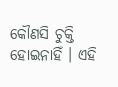କୌଣସି ଚୁକ୍ତି ହୋଇନାହିଁ । ଏହି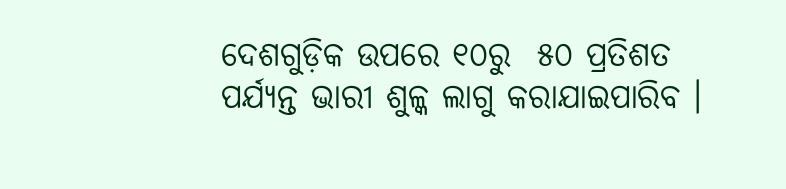ଦେଶଗୁଡ଼ିକ ଉପରେ ୧୦ରୁ  ୫୦ ପ୍ରତିଶତ ପର୍ଯ୍ୟନ୍ତ ଭାରୀ ଶୁଳ୍କ ଲାଗୁ କରାଯାଇପାରିବ ।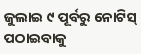ଜୁଲାଇ ୯ ପୂର୍ବରୁ ନୋଟିସ୍ ପଠାଇବାକୁ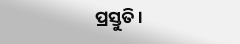ପ୍ରସ୍ତୁତି ।